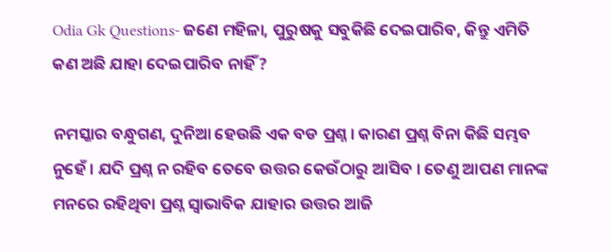Odia Gk Questions- ଜଣେ ମହିଳା, ପୁରୁଷକୁ ସବୁକିଛି ଦେଇପାରିବ, କିନ୍ତୁ ଏମିତି କଣ ଅଛି ଯାହା ଦେଇପାରିବ ନାହିଁ ?

ନମସ୍କାର ବନ୍ଧୁଗଣ, ଦୁନିଆ ହେଉଛି ଏକ ବଡ ପ୍ରଶ୍ନ । କାରଣ ପ୍ରଶ୍ନ ବିନା କିଛି ସମ୍ଭବ ନୁହେଁ । ଯଦି ପ୍ରଶ୍ନ ନ ରହିବ ତେବେ ଉତ୍ତର କେଉଁଠାରୁ ଆସିବ । ତେଣୁ ଆପଣ ମାନଙ୍କ ମନରେ ରହିଥିବା ପ୍ରଶ୍ନ ସ୍ଵାଭାବିକ ଯାହାର ଉତ୍ତର ଆଜି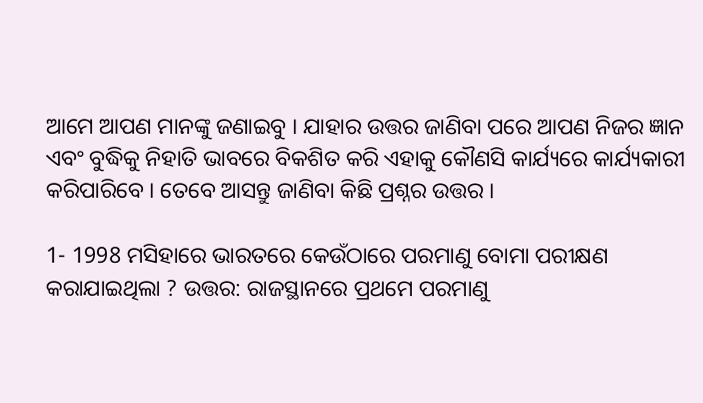ଆମେ ଆପଣ ମାନଙ୍କୁ ଜଣାଇବୁ । ଯାହାର ଉତ୍ତର ଜାଣିବା ପରେ ଆପଣ ନିଜର ଜ୍ଞାନ ଏବଂ ବୁଦ୍ଧିକୁ ନିହାତି ଭାବରେ ବିକଶିତ କରି ଏହାକୁ କୌଣସି କାର୍ଯ୍ୟରେ କାର୍ଯ୍ୟକାରୀ କରିପାରିବେ । ତେବେ ଆସନ୍ତୁ ଜାଣିବା କିଛି ପ୍ରଶ୍ନର ଉତ୍ତର ।

1- 1998 ମସିହାରେ ଭାରତରେ କେଉଁଠାରେ ପରମାଣୁ ବୋମା ପରୀକ୍ଷଣ କରାଯାଇଥିଲା ? ଉତ୍ତର: ରାଜସ୍ଥାନରେ ପ୍ରଥମେ ପରମାଣୁ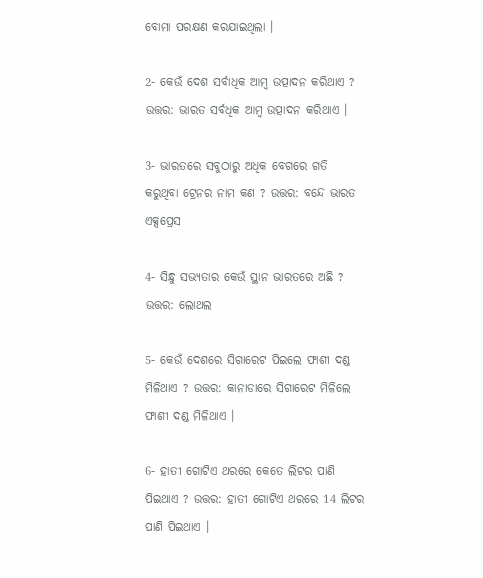ବୋମା ପରକ୍ଷଣ କରଯାଇଥିଲା ।

2- କେଉଁ ଦେଶ ସର୍ବାଧିକ ଆମ୍ବ ଉତ୍ପାଦନ କରିଥାଏ ? ଉତ୍ତର: ଭାରତ ସର୍ବଧିକ ଆମ୍ବ ଉତ୍ପାଦନ କରିଥାଏ ।

3- ଭାରତରେ ସବୁଠାରୁ ଅଧିକ ବେଗରେ ଗତି କରୁଥିବା ଟ୍ରେନର ନାମ କଣ ? ଉତ୍ତର: ବନ୍ଦେ ଭାରତ ଏକ୍ସପ୍ରେସ

4- ସିନ୍ଧୁ ସଭ୍ୟତାର କେଉଁ ସ୍ଥାନ ଭାରତରେ ଅଛି ? ଉତ୍ତର: ଲୋଥଲ

5- କେଉଁ ଦେଶରେ ସିଗାରେଟ ପିଇଲେ ଫାଶୀ ଦଣ୍ଡ ମିଳିଥାଏ ? ଉତ୍ତର: କାନାଡାରେ ସିଗାରେଟ ମିଳିଲେ ଫାଶୀ ଦଣ୍ଡ ମିଳିଥାଏ ।

6- ହାତୀ ଗୋଟିଏ ଥରରେ କେତେ ଲିଟର ପାଣି ପିଇଥାଏ ? ଉତ୍ତର: ହାତୀ ଗୋଟିଏ ଥରରେ 14 ଲିଟର ପାଣି ପିଇଥାଏ ।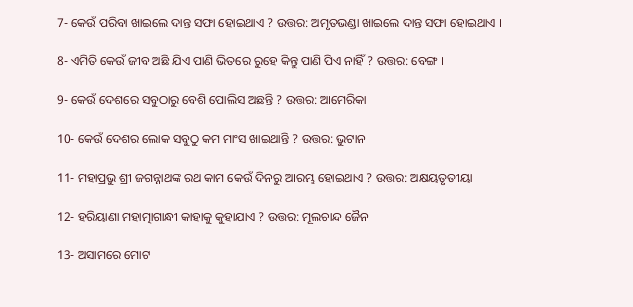7- କେଉଁ ପରିବା ଖାଇଲେ ଦାନ୍ତ ସଫା ହୋଇଥାଏ ? ଉତ୍ତର: ଅମୃତଭଣ୍ଡା ଖାଇଲେ ଦାନ୍ତ ସଫା ହୋଇଥାଏ ।

8- ଏମିତି କେଉଁ ଜୀବ ଅଛି ଯିଏ ପାଣି ଭିତରେ ରୁହେ କିନ୍ତୁ ପାଣି ପିଏ ନାହିଁ ? ଉତ୍ତର: ବେଙ୍ଗ ।

9- କେଉଁ ଦେଶରେ ସବୁଠାରୁ ବେଶି ପୋଲିସ ଅଛନ୍ତି ? ଉତ୍ତର: ଆମେରିକା

10- କେଉଁ ଦେଶର ଲୋକ ସବୁଠୁ କମ ମାଂସ ଖାଇଥାନ୍ତି ? ଉତ୍ତର: ଭୁଟାନ

11- ମହାପ୍ରଭୁ ଶ୍ରୀ ଜଗନ୍ନାଥଙ୍କ ରଥ କାମ କେଉଁ ଦିନରୁ ଆରମ୍ଭ ହୋଇଥାଏ ? ଉତ୍ତର: ଅକ୍ଷୟତୃତୀୟା

12- ହରିୟାଣା ମହାତ୍ମାଗାନ୍ଧୀ କାହାକୁ କୁହାଯାଏ ? ଉତ୍ତର: ମୂଲଚାନ୍ଦ ଜୈନ

13- ଅସାମରେ ମୋଟ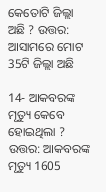କେତୋଟି ଜିଲ୍ଲା ଅଛି ? ଉତ୍ତର: ଆସାମରେ ମୋଟ 35ଟି ଜିଲ୍ଲା ଅଛି

14- ଆକବରଙ୍କ ମୃତ୍ୟୁ କେବେ ହୋଇଥିଲା ? ଉତ୍ତର: ଆକବରଙ୍କ ମୃତ୍ୟୁ 1605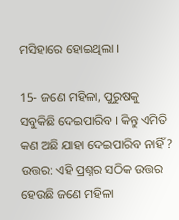ମସିହାରେ ହୋଇଥିଲା ।

15- ଜଣେ ମହିଳା, ପୁରୁଷକୁ ସବୁକିଛି ଦେଇପାରିବ । କିନ୍ତୁ ଏମିତି କଣ ଅଛି ଯାହା ଦେଇପାରିବ ନାହିଁ ? ଉତ୍ତର: ଏହି ପ୍ରଶ୍ନର ସଠିକ ଉତ୍ତର ହେଉଛି ଜଣେ ମହିଳା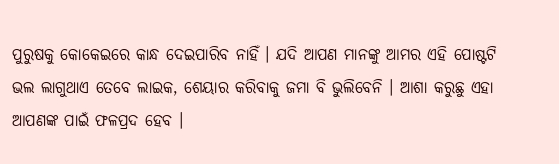ପୁରୁଷକୁ କୋକେଇରେ କାନ୍ଧ ଦେଇପାରିବ ନାହିଁ । ଯଦି ଆପଣ ମାନଙ୍କୁ ଆମର ଏହି ପୋଷ୍ଟଟି ଭଲ ଲାଗୁଥାଏ ତେବେ ଲାଇକ, ଶେୟାର କରିବାକୁ ଜମା ବି ଭୁଲିବେନି । ଆଶା କରୁଛୁ ଏହା ଆପଣଙ୍କ ପାଇଁ ଫଳପ୍ରଦ ହେବ ।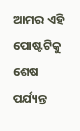ଆମର ଏହି ପୋଷ୍ଟଟିକୁ ଶେଷ ପର୍ଯ୍ୟନ୍ତ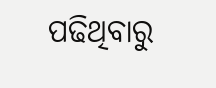ପଢିଥିବାରୁ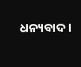ଧନ୍ୟବାଦ ।